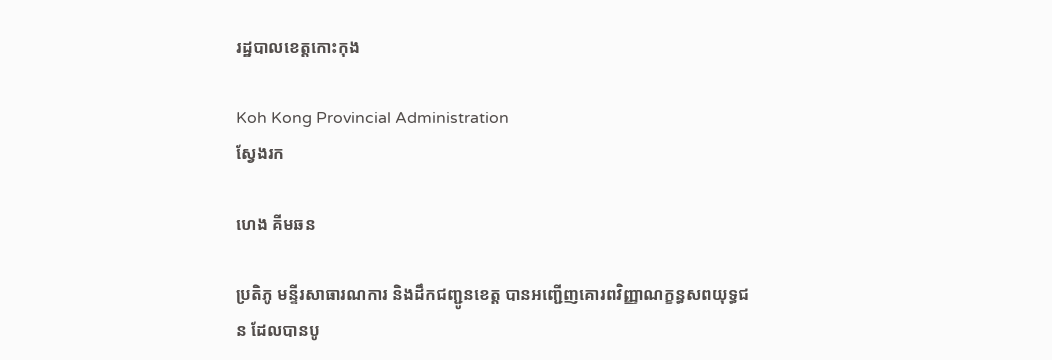រដ្ឋបាលខេត្តកោះកុង

Koh Kong Provincial Administration
ស្វែងរក

ហេង គីមឆន

ប្រតិភូ មន្ទីរសាធារណការ និងដឹកជញ្ជូនខេត្ត បានអញ្ជើញគោរពវិញ្ញាណក្ខន្ធសពយុទ្ធជន ដែលបានបូ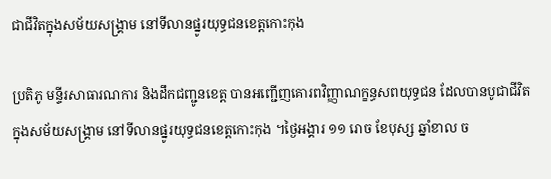ជាជីវិតក្នុងសម័យសង្គ្រាម នៅទីលានផ្នូរយុទ្ធជនខេត្តកោះកុង

ប្រតិភូ មន្ទីរសាធារណការ និងដឹកជញ្ជូនខេត្ត បានអញ្ជើញគោរពវិញ្ញាណក្ខន្ធសពយុទ្ធជន ដែលបានបូជាជីវិតក្នុងសម័យសង្គ្រាម នៅទីលានផ្នូរយុទ្ធជនខេត្តកោះកុង ។ថ្ងៃអង្គារ ១១ រោច ខែបុស្ស ឆ្នាំខាល ច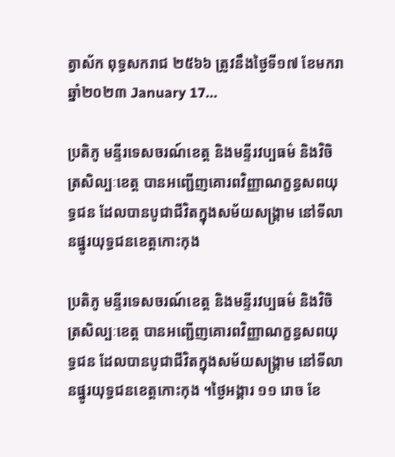ត្វាស័ក ពុទ្ធសករាជ ២៥៦៦ ត្រូវនឹងថ្ងៃទី១៧ ខែមករា ឆ្នាំ២០២៣ January 17...

ប្រតិភូ មន្ទីរទេសចរណ៍ខេត្ត និងមន្ទីរវប្បធម៌ និងវិចិត្រសិល្បៈខេត្ត បានអញ្ជើញគោរពវិញ្ញាណក្ខន្ធសពយុទ្ធជន ដែលបានបូជាជីវិតក្នុងសម័យសង្គ្រាម នៅទីលានផ្នូរយុទ្ធជនខេត្តកោះកុង

ប្រតិភូ មន្ទីរទេសចរណ៍ខេត្ត និងមន្ទីរវប្បធម៌ និងវិចិត្រសិល្បៈខេត្ត បានអញ្ជើញគោរពវិញ្ញាណក្ខន្ធសពយុទ្ធជន ដែលបានបូជាជីវិតក្នុងសម័យសង្គ្រាម នៅទីលានផ្នូរយុទ្ធជនខេត្តកោះកុង ។ថ្ងៃអង្គារ ១១ រោច ខែ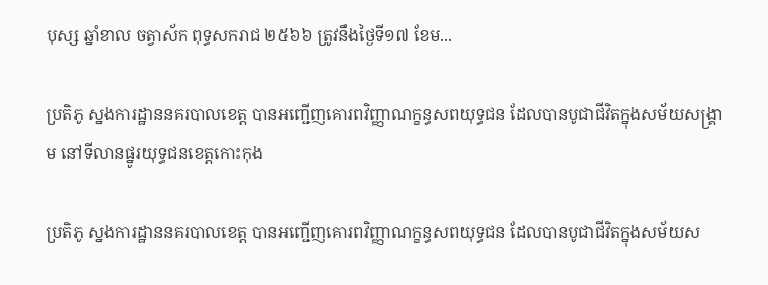បុស្ស ឆ្នាំខាល ចត្វាស័ក ពុទ្ធសករាជ ២៥៦៦ ត្រូវនឹងថ្ងៃទី១៧ ខែម...

ប្រតិភូ ស្នងការដ្ឋាននគរបាលខេត្ត បានអញ្ជើញគោរពវិញ្ញាណក្ខន្ធសពយុទ្ធជន ដែលបានបូជាជីវិតក្នុងសម័យសង្គ្រាម នៅទីលានផ្នូរយុទ្ធជនខេត្តកោះកុង

ប្រតិភូ ស្នងការដ្ឋាននគរបាលខេត្ត បានអញ្ជើញគោរពវិញ្ញាណក្ខន្ធសពយុទ្ធជន ដែលបានបូជាជីវិតក្នុងសម័យស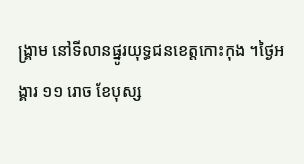ង្គ្រាម នៅទីលានផ្នូរយុទ្ធជនខេត្តកោះកុង ។ថ្ងៃអង្គារ ១១ រោច ខែបុស្ស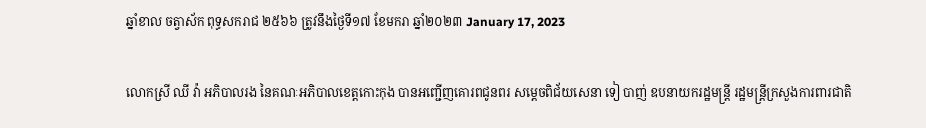ឆ្នាំខាល ចត្វាស័ក ពុទ្ធសករាជ ២៥៦៦ ត្រូវនឹងថ្ងៃទី១៧ ខែមករា ឆ្នាំ២០២៣ January 17, 2023

លោកស្រី ឈី វ៉ា អភិបាលរង នៃគណៈអភិបាលខេត្តកោះកុង បានអញ្ជើញគោរពជូនពរ សម្តេចពិជ័យសេនា ទៀ បាញ់ ឧបនាយករដ្ឋមន្ត្រី រដ្ឋមន្ត្រីក្រសួងការពារជាតិ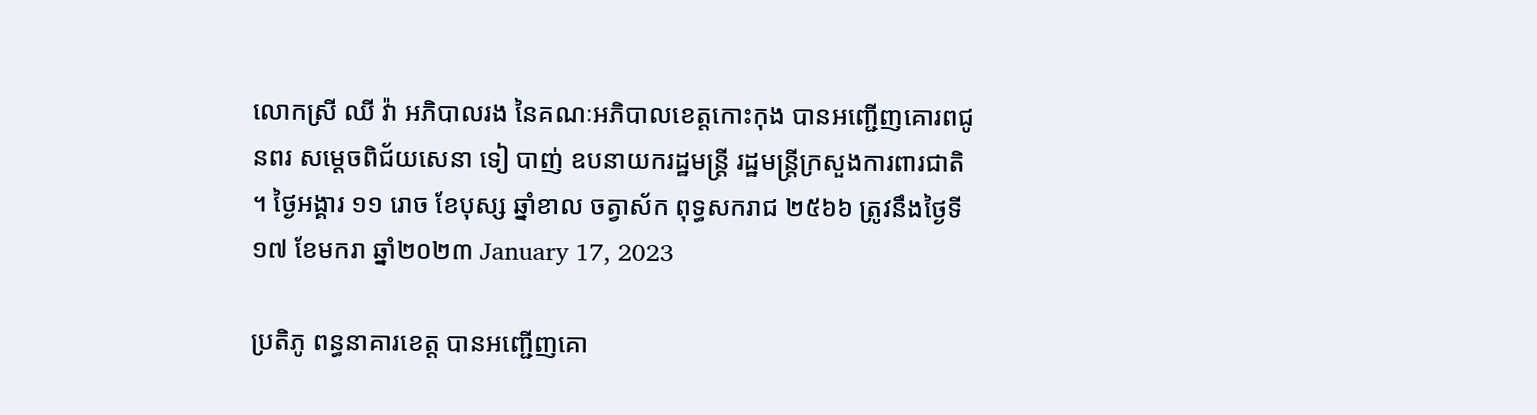លោកស្រី ឈី វ៉ា អភិបាលរង នៃគណៈអភិបាលខេត្តកោះកុង បានអញ្ជើញគោរពជូនពរ សម្តេចពិជ័យសេនា ទៀ បាញ់ ឧបនាយករដ្ឋមន្ត្រី រដ្ឋមន្ត្រីក្រសួងការពារជាតិ ។ ថ្ងៃអង្គារ ១១ រោច ខែបុស្ស ឆ្នាំខាល ចត្វាស័ក ពុទ្ធសករាជ ២៥៦៦ ត្រូវនឹងថ្ងៃទី១៧ ខែមករា ឆ្នាំ២០២៣ January 17, 2023

ប្រតិភូ ពន្ធនាគារខេត្ត បានអញ្ជើញគោ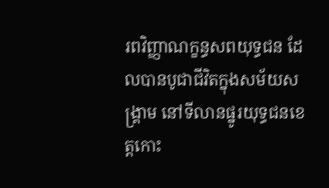រពវិញ្ញាណក្ខន្ធសពយុទ្ធជន ដែលបានបូជាជីវិតក្នុងសម័យសង្គ្រាម នៅទីលានផ្នូរយុទ្ធជនខេត្តកោះ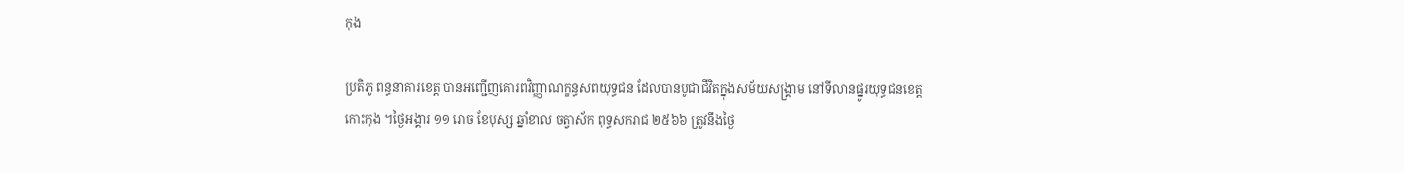កុង

ប្រតិភូ ពន្ធនាគារខេត្ត បានអញ្ជើញគោរពវិញ្ញាណក្ខន្ធសពយុទ្ធជន ដែលបានបូជាជីវិតក្នុងសម័យសង្គ្រាម នៅទីលានផ្នូរយុទ្ធជនខេត្តកោះកុង ។ថ្ងៃអង្គារ ១១ រោច ខែបុស្ស ឆ្នាំខាល ចត្វាស័ក ពុទ្ធសករាជ ២៥៦៦ ត្រូវនឹងថ្ងៃ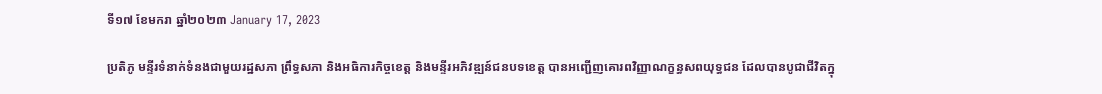ទី១៧ ខែមករា ឆ្នាំ២០២៣ January 17, 2023

ប្រតិភូ មន្ទីរទំនាក់ទំនងជាមួយរដ្ឋសភា ព្រឹទ្ធសភា និងអធិការកិច្ចខេត្ត និងមន្ទីរអភិវឌ្ឍន៍ជនបទខេត្ត បានអញ្ជើញគោរពវិញ្ញាណក្ខន្ធសពយុទ្ធជន ដែលបានបូជាជីវិតក្នុ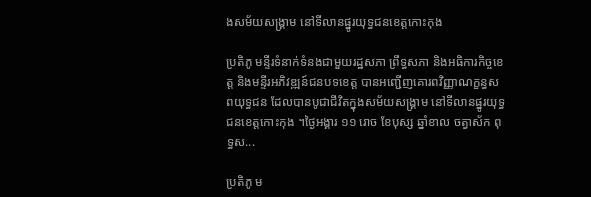ងសម័យសង្គ្រាម នៅទីលានផ្នូរយុទ្ធជនខេត្តកោះកុង

ប្រតិភូ មន្ទីរទំនាក់ទំនងជាមួយរដ្ឋសភា ព្រឹទ្ធសភា និងអធិការកិច្ចខេត្ត និងមន្ទីរអភិវឌ្ឍន៍ជនបទខេត្ត បានអញ្ជើញគោរពវិញ្ញាណក្ខន្ធសពយុទ្ធជន ដែលបានបូជាជីវិតក្នុងសម័យសង្គ្រាម នៅទីលានផ្នូរយុទ្ធជនខេត្តកោះកុង ។ថ្ងៃអង្គារ ១១ រោច ខែបុស្ស ឆ្នាំខាល ចត្វាស័ក ពុទ្ធស...

ប្រតិភូ ម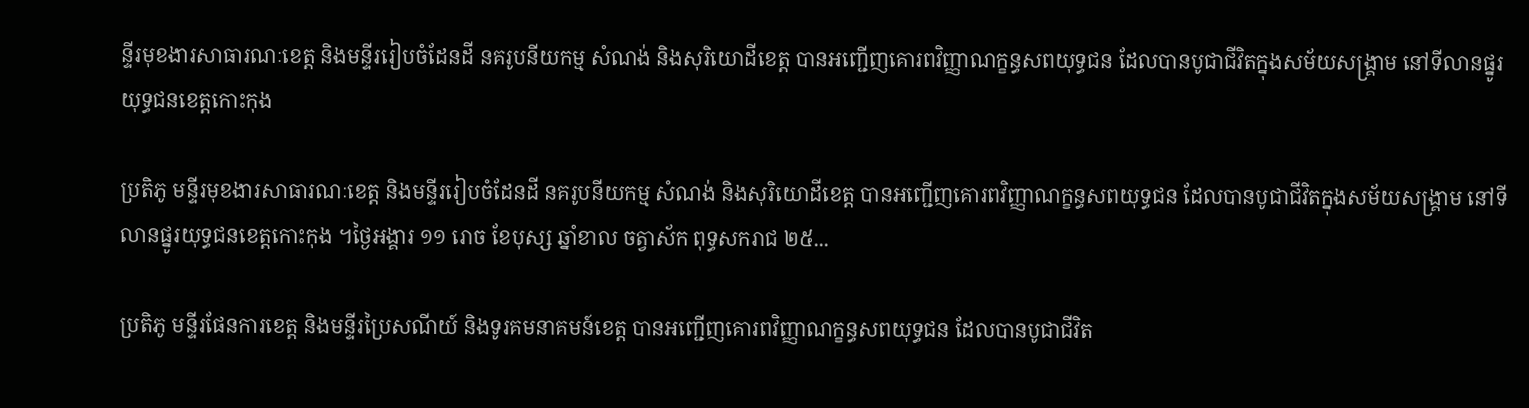ន្ទីរមុខងារសាធារណៈខេត្ត និងមន្ទីររៀបចំដែនដី នគរូបនីយកម្ម សំណង់ និងសុរិយោដីខេត្ត បានអញ្ជើញគោរពវិញ្ញាណក្ខន្ធសពយុទ្ធជន ដែលបានបូជាជីវិតក្នុងសម័យសង្គ្រាម នៅទីលានផ្នូរយុទ្ធជនខេត្តកោះកុង

ប្រតិភូ មន្ទីរមុខងារសាធារណៈខេត្ត និងមន្ទីររៀបចំដែនដី នគរូបនីយកម្ម សំណង់ និងសុរិយោដីខេត្ត បានអញ្ជើញគោរពវិញ្ញាណក្ខន្ធសពយុទ្ធជន ដែលបានបូជាជីវិតក្នុងសម័យសង្គ្រាម នៅទីលានផ្នូរយុទ្ធជនខេត្តកោះកុង ។ថ្ងៃអង្គារ ១១ រោច ខែបុស្ស ឆ្នាំខាល ចត្វាស័ក ពុទ្ធសករាជ ២៥...

ប្រតិភូ មន្ទីរផែនការខេត្ត និងមន្ទីរប្រៃសណីយ៍ និងទូរគមនាគមន៍ខេត្ត បានអញ្ជើញគោរពវិញ្ញាណក្ខន្ធសពយុទ្ធជន ដែលបានបូជាជីវិត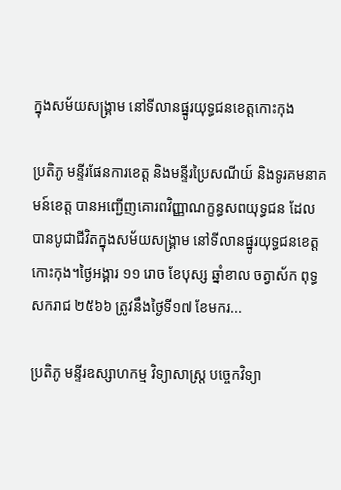ក្នុងសម័យសង្គ្រាម នៅទីលានផ្នូរយុទ្ធជនខេត្តកោះកុង

ប្រតិភូ មន្ទីរផែនការខេត្ត និងមន្ទីរប្រៃសណីយ៍ និងទូរគមនាគមន៍ខេត្ត បានអញ្ជើញគោរពវិញ្ញាណក្ខន្ធសពយុទ្ធជន ដែលបានបូជាជីវិតក្នុងសម័យសង្គ្រាម នៅទីលានផ្នូរយុទ្ធជនខេត្តកោះកុង។ថ្ងៃអង្គារ ១១ រោច ខែបុស្ស ឆ្នាំខាល ចត្វាស័ក ពុទ្ធសករាជ ២៥៦៦ ត្រូវនឹងថ្ងៃទី១៧ ខែមករ...

ប្រតិភូ មន្ទីរឧស្សាហកម្ម វិទ្យាសាស្ត្រ បច្ចេកវិទ្យា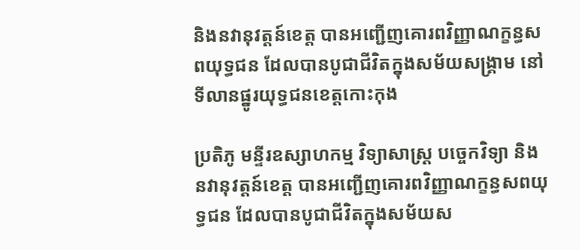និងនវានុវត្តន៍ខេត្ត បានអញ្ជើញគោរពវិញ្ញាណក្ខន្ធសពយុទ្ធជន ដែលបានបូជាជីវិតក្នុងសម័យសង្គ្រាម នៅទីលានផ្នូរយុទ្ធជនខេត្តកោះកុង

ប្រតិភូ មន្ទីរឧស្សាហកម្ម វិទ្យាសាស្ត្រ បច្ចេកវិទ្យា និងនវានុវត្តន៍ខេត្ត បានអញ្ជើញគោរពវិញ្ញាណក្ខន្ធសពយុទ្ធជន ដែលបានបូជាជីវិតក្នុងសម័យស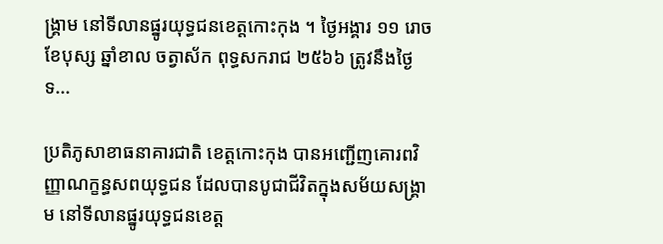ង្គ្រាម នៅទីលានផ្នូរយុទ្ធជនខេត្តកោះកុង ។ ថ្ងៃអង្គារ ១១ រោច ខែបុស្ស ឆ្នាំខាល ចត្វាស័ក ពុទ្ធសករាជ ២៥៦៦ ត្រូវនឹងថ្ងៃទ...

ប្រតិភូសាខាធនាគារជាតិ ខេត្តកោះកុង បានអញ្ជើញគោរពវិញ្ញាណក្ខន្ធសពយុទ្ធជន ដែលបានបូជាជីវិតក្នុងសម័យសង្គ្រាម នៅទីលានផ្នូរយុទ្ធជនខេត្ត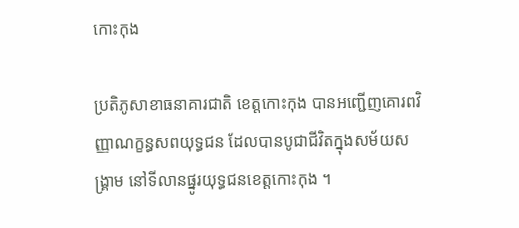កោះកុង

ប្រតិភូសាខាធនាគារជាតិ ខេត្តកោះកុង បានអញ្ជើញគោរពវិញ្ញាណក្ខន្ធសពយុទ្ធជន ដែលបានបូជាជីវិតក្នុងសម័យសង្គ្រាម នៅទីលានផ្នូរយុទ្ធជនខេត្តកោះកុង ។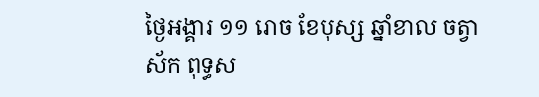ថ្ងៃអង្គារ ១១ រោច ខែបុស្ស ឆ្នាំខាល ចត្វាស័ក ពុទ្ធស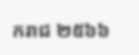ករាជ ២៥៦៦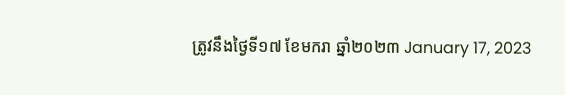ត្រូវនឹងថ្ងៃទី១៧ ខែមករា ឆ្នាំ២០២៣ January 17, 2023